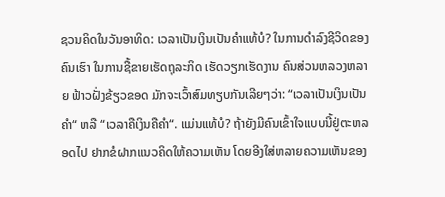ຊວນຄິດໃນວັນອາທິດ: ເວລາເປັນເງິນເປັນຄໍາແທ້ບໍ? ໃນການດໍາລົງຊີວິດຂອງຄົນເຮົາ ໃນການຊື້ຂາຍເຮັດຖຸລະກິດ ເຮັດວຽກເຮັດງານ ຄົນສ່ວນຫລວງຫລາຍ ຟ້າວຝັ່ງຂ້ຽວຂອດ ມັກຈະເວົ້າສົມທຽບກັນເລີຍໆວ່າ: “ເວລາເປັນເງິນເປັນຄໍາ“ ຫລື “ເວລາຄືເງິນຄືຄໍາ“. ແມ່ນແທ້ບໍ? ຖ້າຍັງມີຄົນເຂົ້າໃຈແບບນີ້ຢູ່ຕະຫລອດໄປ ຢາກຂໍຝາກແນວຄິດໃຫ້ຄວາມເຫັນ ໂດຍອີງໃສ່ຫລາຍຄວາມເຫັນຂອງ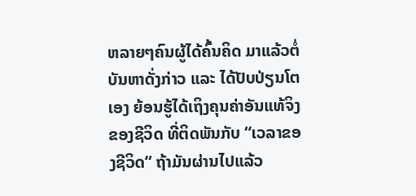ຫລາຍໆຄົນຜູ້ໄດ້ຄົ້ນຄິດ ມາແລ້ວຕໍ່ບັນຫາດັ່ງກ່າວ ແລະ ໄດ້ປັບປ່ຽນໂຕເອງ ຍ້ອນຮູ້ໄດ້ເຖິງຄຸນຄ່າອັນແທ້ຈິງຂອງຊີວິດ ທີ່ຕິດພັນກັບ “ເວລາຂອງຊີວິດ“ ຖ້າມັນຜ່ານໄປແລ້ວ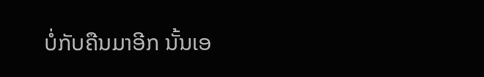ບໍ່ກັບຄືນມາອີກ ນັ້ນເອ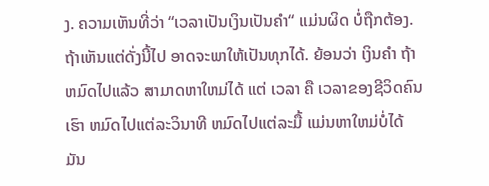ງ. ຄວາມເຫັນທີ່ວ່າ “ເວລາເປັນເງິນເປັນຄໍາ“ ແມ່ນຜິດ ບໍ່ຖືກຕ້ອງ. ຖ້າເຫັນແຕ່ດັ່ງນີ້ໄປ ອາດຈະພາໃຫ້ເປັນທຸກໄດ້. ຍ້ອນວ່າ ເງິນຄໍາ ຖ້າຫມົດໄປແລ້ວ ສາມາດຫາໃຫມ່ໄດ້ ແຕ່ ເວລາ ຄື ເວລາຂອງຊີວິດຄົນເຮົາ ຫມົດໄປແຕ່ລະວິນາທີ ຫມົດໄປແຕ່ລະມື້ ແມ່ນຫາໃຫມ່ບໍ່ໄດ້ ມັນ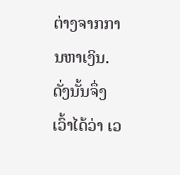ຕ່າງຈາກການຫາເງິນ. ດັ່ງນັ້ນຈຶ່ງເວົ້າໄດ້ວ່າ ເວ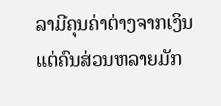ລາມີຄຸນຄ່າຕ່າງຈາກເງິນ ແຕ່ຄົນສ່ວນຫລາຍມັກ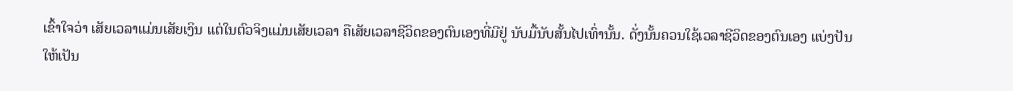ເຂົ້າໃຈວ່າ ເສັຍເວລາແມ່ນເສັຍເງິນ ແຕ່ໃນຕົວຈິງແມ່ນເສັຍເວລາ ຄືເສັຍເວລາຊີວິດຂອງຕົນເອງທີ່ມີຢູ່ ນັບມື້ນັບສັ້ນໄປເທົ່ານັ້ນ. ດັ່ງນັ້ນຄວນໃຊ້ເວລາຊີວິດຂອງຕົນເອງ ແບ່ງປັນໃຫ້ເປັນ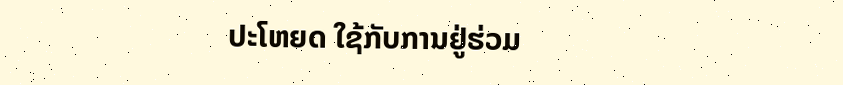ປະໂຫຍດ ໃຊ້ກັບການຢູ່ຮ່ວມ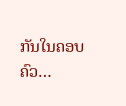ກັນໃນຄອບຄົວ…